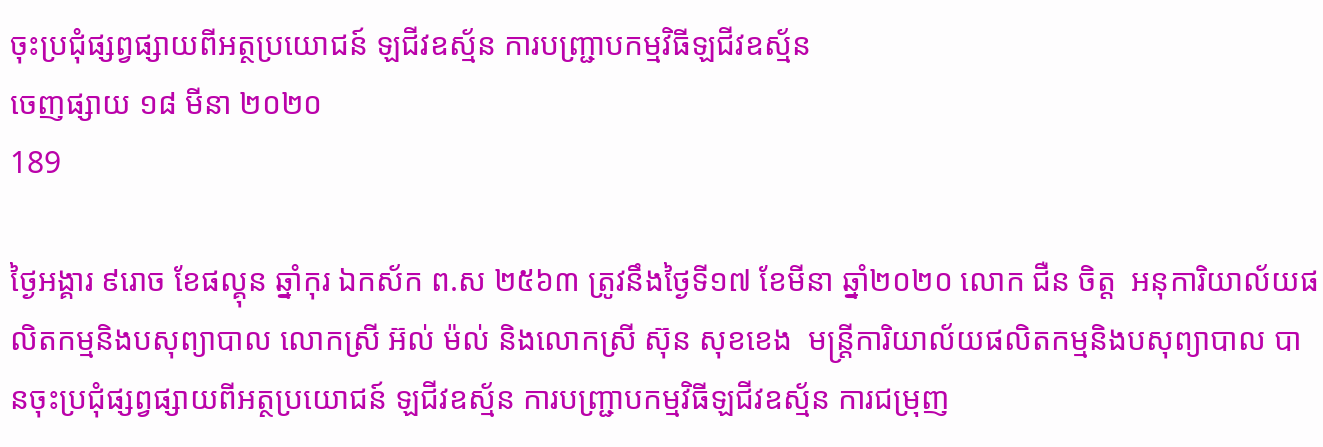ចុះប្រជុំផ្សព្វផ្សាយពីអត្ថប្រយោជន៍ ឡជីវឧស្ម័ន ការបញ្ជា្របកម្មវិធីឡជីវឧស្ម័ន
ចេញផ្សាយ ១៨ មីនា ២០២០
189

ថ្ងៃអង្គារ ៩រោច ខែផល្គុន ឆ្នាំកុរ ឯកស័ក ព.ស ២៥៦៣ ត្រូវនឹងថ្ងៃទី១៧ ខែមីនា ឆ្នាំ២០២០ លោក ជឺន ចិត្ត  អនុការិយាល័យផលិតកម្មនិងបសុព្យាបាល លោកស្រី អ៊ល់ ម៉ល់ និងលោកស្រី ស៊ុន សុខខេង  មន្ត្រីការិយាល័យផលិតកម្មនិងបសុព្យាបាល បានចុះប្រជុំផ្សព្វផ្សាយពីអត្ថប្រយោជន៍ ឡជីវឧស្ម័ន ការបញ្ជា្របកម្មវិធីឡជីវឧស្ម័ន ការជម្រុញ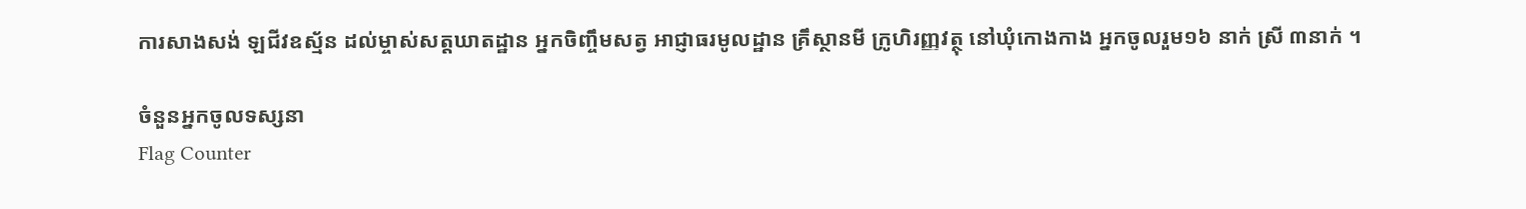ការសាងសង់ ឡជីវឧស្ម័ន ដល់ម្ចាស់សត្តឃាតដ្ឋាន អ្នកចិញ្ចឹមសត្វ អាជ្ញាធរមូលដ្ឋាន គ្រឹស្ថានមី ក្រូហិរញ្ញវត្ថុ នៅឃុំកោងកាង អ្នកចូលរួម១៦ នាក់ ស្រី ៣នាក់ ។

ចំនួនអ្នកចូលទស្សនា
Flag Counter